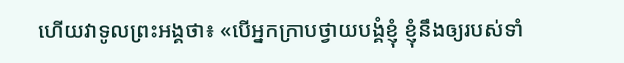ហើយវាទូលព្រះអង្គថា៖ «បើអ្នកក្រាបថ្វាយបង្គំខ្ញុំ ខ្ញុំនឹងឲ្យរបស់ទាំ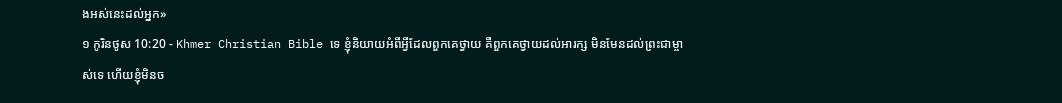ងអស់នេះដល់អ្នក»
១ កូរិនថូស 10:20 - Khmer Christian Bible ទេ ខ្ញុំនិយាយអំពីអ្វីដែលពួកគេថ្វាយ គឺពួកគេថ្វាយដល់អារក្ស មិនមែនដល់ព្រះជាម្ចាស់ទេ ហើយខ្ញុំមិនច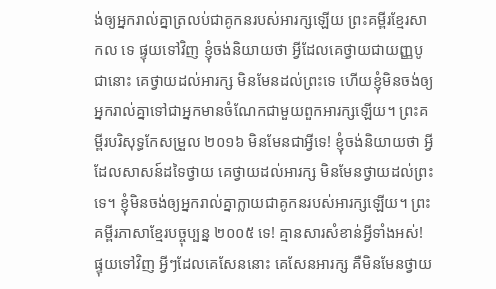ង់ឲ្យអ្នករាល់គ្នាត្រលប់ជាគូកនរបស់អារក្សឡើយ ព្រះគម្ពីរខ្មែរសាកល ទេ ផ្ទុយទៅវិញ ខ្ញុំចង់និយាយថា អ្វីដែលគេថ្វាយជាយញ្ញបូជានោះ គេថ្វាយដល់អារក្ស មិនមែនដល់ព្រះទេ ហើយខ្ញុំមិនចង់ឲ្យអ្នករាល់គ្នាទៅជាអ្នកមានចំណែកជាមួយពួកអារក្សឡើយ។ ព្រះគម្ពីរបរិសុទ្ធកែសម្រួល ២០១៦ មិនមែនជាអ្វីទេ! ខ្ញុំចង់និយាយថា អ្វីដែលសាសន៍ដទៃថ្វាយ គេថ្វាយដល់អារក្ស មិនមែនថ្វាយដល់ព្រះទេ។ ខ្ញុំមិនចង់ឲ្យអ្នករាល់គ្នាក្លាយជាគូកនរបស់អារក្សឡើយ។ ព្រះគម្ពីរភាសាខ្មែរបច្ចុប្បន្ន ២០០៥ ទេ! គ្មានសារសំខាន់អ្វីទាំងអស់! ផ្ទុយទៅវិញ អ្វីៗដែលគេសែននោះ គេសែនអារក្ស គឺមិនមែនថ្វាយ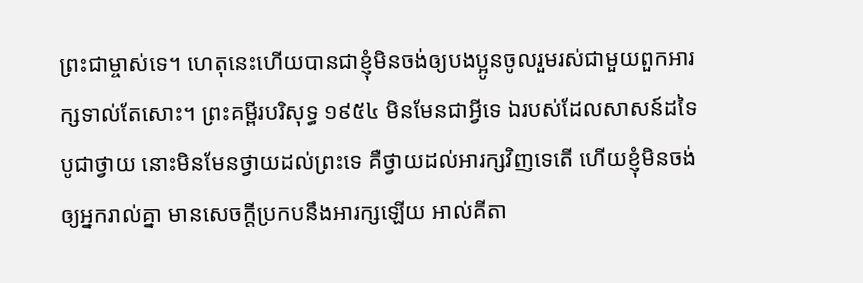ព្រះជាម្ចាស់ទេ។ ហេតុនេះហើយបានជាខ្ញុំមិនចង់ឲ្យបងប្អូនចូលរួមរស់ជាមួយពួកអារក្សទាល់តែសោះ។ ព្រះគម្ពីរបរិសុទ្ធ ១៩៥៤ មិនមែនជាអ្វីទេ ឯរបស់ដែលសាសន៍ដទៃបូជាថ្វាយ នោះមិនមែនថ្វាយដល់ព្រះទេ គឺថ្វាយដល់អារក្សវិញទេតើ ហើយខ្ញុំមិនចង់ឲ្យអ្នករាល់គ្នា មានសេចក្ដីប្រកបនឹងអារក្សឡើយ អាល់គីតា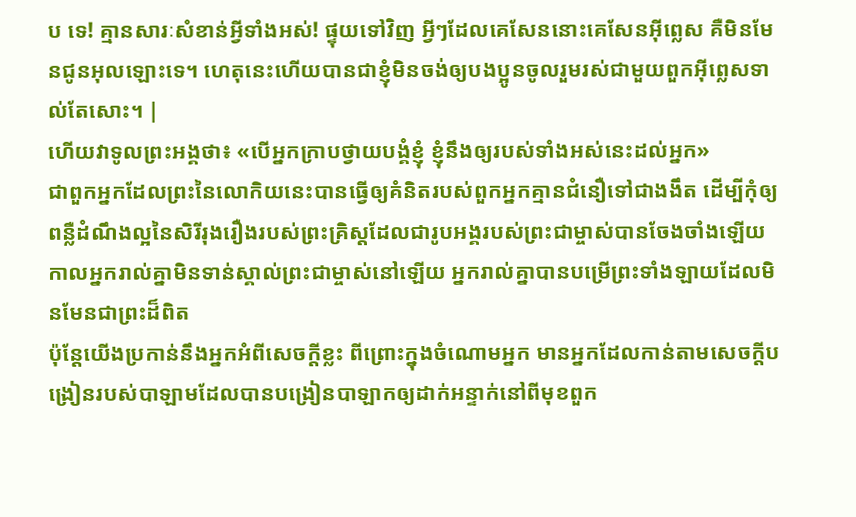ប ទេ! គ្មានសារៈសំខាន់អ្វីទាំងអស់! ផ្ទុយទៅវិញ អ្វីៗដែលគេសែននោះគេសែនអ៊ីព្លេស គឺមិនមែនជូនអុលឡោះទេ។ ហេតុនេះហើយបានជាខ្ញុំមិនចង់ឲ្យបងប្អូនចូលរួមរស់ជាមួយពួកអ៊ីព្លេសទាល់តែសោះ។ |
ហើយវាទូលព្រះអង្គថា៖ «បើអ្នកក្រាបថ្វាយបង្គំខ្ញុំ ខ្ញុំនឹងឲ្យរបស់ទាំងអស់នេះដល់អ្នក»
ជាពួកអ្នកដែលព្រះនៃលោកិយនេះបានធ្វើឲ្យគំនិតរបស់ពួកអ្នកគ្មានជំនឿទៅជាងងឹត ដើម្បីកុំឲ្យពន្លឺដំណឹងល្អនៃសិរីរុងរឿងរបស់ព្រះគ្រិស្ដដែលជារូបអង្គរបស់ព្រះជាម្ចាស់បានចែងចាំងឡើយ
កាលអ្នករាល់គ្នាមិនទាន់ស្គាល់ព្រះជាម្ចាស់នៅឡើយ អ្នករាល់គ្នាបានបម្រើព្រះទាំងឡាយដែលមិនមែនជាព្រះដ៏ពិត
ប៉ុន្ដែយើងប្រកាន់នឹងអ្នកអំពីសេចក្ដីខ្លះ ពីព្រោះក្នុងចំណោមអ្នក មានអ្នកដែលកាន់តាមសេចក្ដីបង្រៀនរបស់បាឡាមដែលបានបង្រៀនបាឡាកឲ្យដាក់អន្ទាក់នៅពីមុខពួក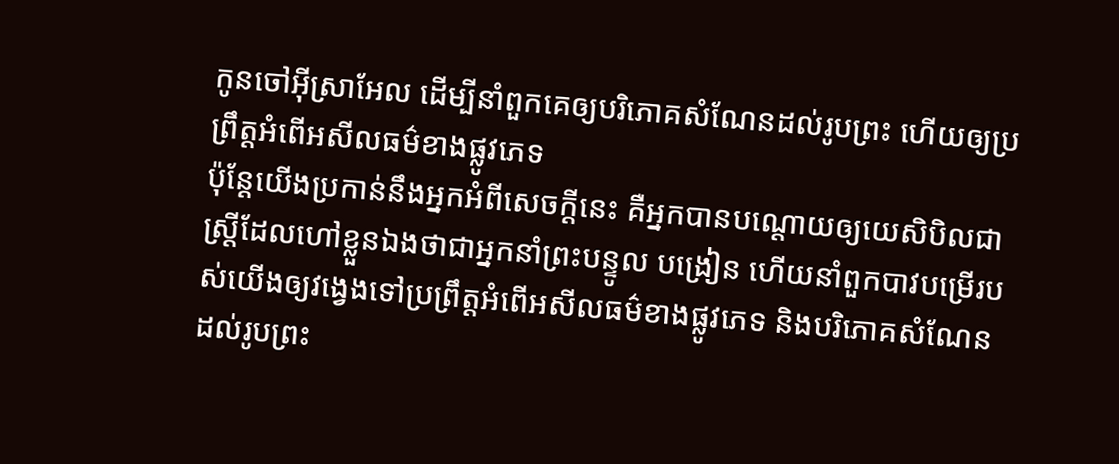កូនចៅអ៊ីស្រាអែល ដើម្បីនាំពួកគេឲ្យបរិភោគសំណែនដល់រូបព្រះ ហើយឲ្យប្រព្រឹត្ដអំពើអសីលធម៌ខាងផ្លូវភេទ
ប៉ុន្ដែយើងប្រកាន់នឹងអ្នកអំពីសេចក្ដីនេះ គឺអ្នកបានបណ្ដោយឲ្យយេសិបិលជាស្រ្ដីដែលហៅខ្លួនឯងថាជាអ្នកនាំព្រះបន្ទូល បង្រៀន ហើយនាំពួកបាវបម្រើរបស់យើងឲ្យវង្វេងទៅប្រព្រឹត្ដអំពើអសីលធម៌ខាងផ្លូវភេទ និងបរិភោគសំណែនដល់រូបព្រះ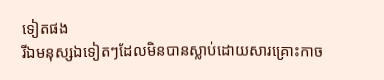ទៀតផង
រីឯមនុស្សឯទៀតៗដែលមិនបានស្លាប់ដោយសារគ្រោះកាច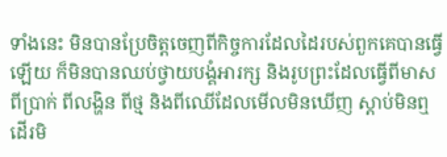ទាំងនេះ មិនបានប្រែចិត្ដចេញពីកិច្ចការដែលដៃរបស់ពួកគេបានធ្វើឡើយ ក៏មិនបានឈប់ថ្វាយបង្គំអារក្ស និងរូបព្រះដែលធ្វើពីមាស ពីប្រាក់ ពីលង្ហិន ពីថ្ម និងពីឈើដែលមើលមិនឃើញ ស្ដាប់មិនឮ ដើរមិ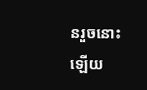នរួចនោះឡើយ